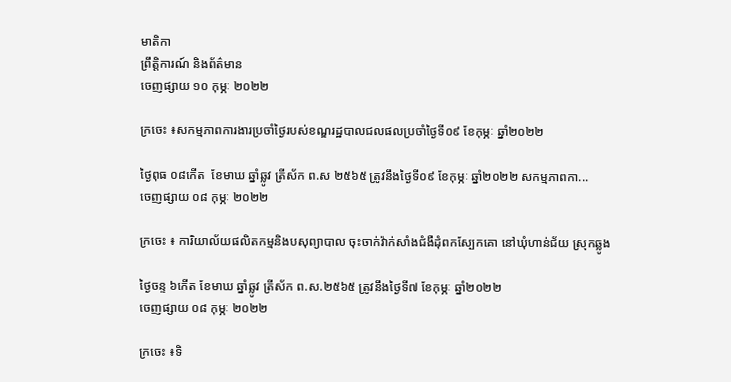មាតិកា
ព្រឹត្តិការណ៍ និងព័ត៌មាន
ចេញផ្សាយ ១០ កុម្ភៈ ២០២២

ក្រចេះ ៖សកម្មភាពការងារប្រចាំថ្ងៃរបស់ខណ្ឌរដ្ឋបាលជលផលប្រចាំថ្ងៃទី០៩ ខែកុម្ភៈ ឆ្នាំ២០២២

ថ្ងៃពុធ ០៨កើត  ខែមាឃ ឆ្នាំឆ្លូវ ត្រីស័ក ព.ស ២៥៦៥ ត្រូវនឹងថ្ងៃទី០៩ ខែកុម្ភៈ ឆ្នាំ២០២២ សកម្មភាពកា...
ចេញផ្សាយ ០៨ កុម្ភៈ ២០២២

ក្រចេះ ៖ ការិយាល័យផលិតកម្មនិងបសុព្យាបាល ចុះចាក់វ៉ាក់សាំងជំងឺដុំពកស្បែកគោ នៅឃុំហាន់ជ័យ ស្រុកឆ្លូង

ថ្ងៃចន្ទ ៦កើត ខែមាឃ ឆ្នាំឆ្លូវ ត្រីស័ក ព.ស.២៥៦៥ ត្រូវនឹងថ្ងៃទី៧ ខែកុម្ភៈ ឆ្នាំ២០២២
ចេញផ្សាយ ០៨ កុម្ភៈ ២០២២

ក្រចេះ ៖ទិ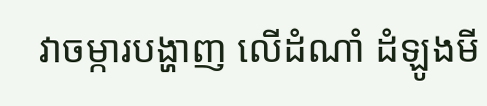វាចម្ការបង្ហាញ លើដំណាំ ដំឡូងមី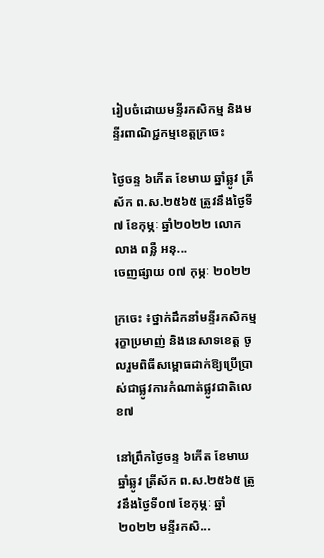រៀបចំដោយមន្ទីរកសិកម្ម និងមន្ទីរពាណិជ្ជកម្មខេត្តក្រចេះ

ថ្ងៃចន្ទ ៦កើត ខែមាឃ ឆ្នាំឆ្លូវ ត្រីស័ក ព.ស.២៥៦៥ ត្រូវនឹងថ្ងៃទី៧ ខែកុម្ភៈ ឆ្នាំ២០២២ លោក លាង ពន្លឺ អនុ...
ចេញផ្សាយ ០៧ កុម្ភៈ ២០២២

ក្រចេះ ៖ថ្នាក់ដឹកនាំមន្ទីរកសិកម្ម រុក្ខាប្រមាញ់ និងនេសាទខេត្ត ចូលរួមពិធីសម្ពោធដាក់ឱ្យប្រើប្រាស់ជាផ្លូវការកំណាត់ផ្លូវជាតិលេខ៧

នៅព្រឹកថ្ងៃចន្ទ ៦កើត ខែមាឃ ឆ្នាំឆ្លូវ ត្រីស័ក ព.ស.២៥៦៥ ត្រូវនឹងថ្ងៃទី០៧ ខែកុម្ភៈ ឆ្នាំ២០២២ មន្ទីរកសិ...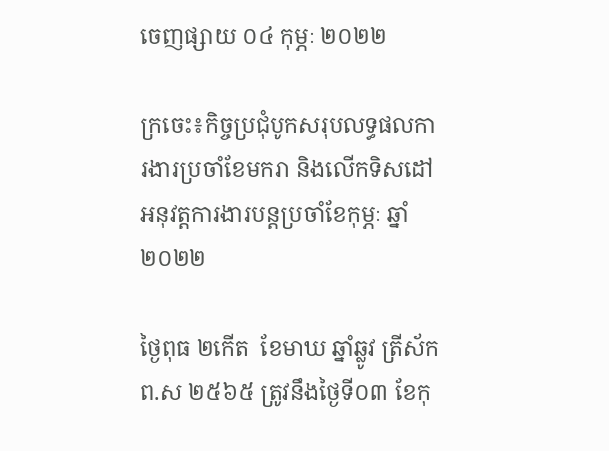ចេញផ្សាយ ០៤ កុម្ភៈ ២០២២

ក្រចេះ៖កិច្ចប្រជុំបូកសរុបលទ្ធផលការងារប្រចាំខែមករា និងលើកទិសដៅអនុវត្តការងារបន្តប្រចាំខែកុម្ភៈ ឆ្នាំ២០២២

ថ្ងៃពុធ ២កើត  ខែមាឃ ឆ្នាំឆ្លូវ ត្រីស័ក ព.ស ២៥៦៥ ត្រូវនឹងថ្ងៃទី០៣ ខែកុ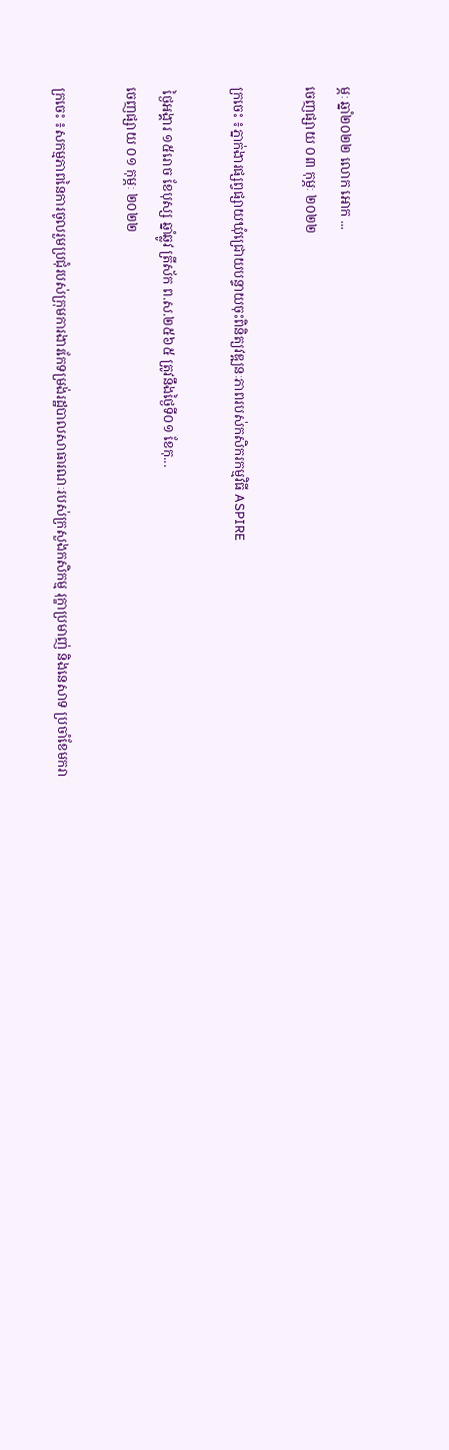ម្ភៈ ឆ្នាំ២០២២ លោក អោក ...
ចេញផ្សាយ ០៣ កុម្ភៈ ២០២២

ក្រចេះ ៖ភ្នាក់ងារផ្សព្វផ្សាយឃុំជ្រោយបន្ទាយចុះពិនិត្យវឌ្ឍនៈភាពរបស់កសិករកម្មវិធី ASPIRE

 ថ្ងៃអង្គារ ១៥រោច ខែបុស្ស ឆ្នាំឆ្លូវ ត្រីស័ក ព.ស.២៥៦៥ ត្រូវនឹងថ្ងៃទី០១ ខែកុ...
ចេញផ្សាយ ០១ កុម្ភៈ ២០២២

ក្រចេះ ៖សកម្មភាពនៃការចូលរួមប្រជុំរបស់ក្រុមការងារកែទម្រង់រដ្ឋបាលសាធារណៈរបស់ក្រសួងកសិកម្ម រុក្ខាប្រមាញ់ និងនេសាទ ប្រចាំខែមករា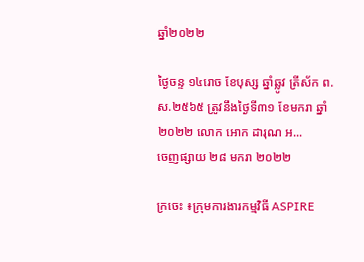ឆ្នាំ២០២២

ថ្ងៃចន្ទ ១៤រោច ខែបុស្ស ឆ្នាំឆ្លូវ ត្រីស័ក ព.ស.២៥៦៥ ត្រូវនឹងថ្ងៃទី៣១ ខែមករា ឆ្នាំ២០២២ លោក អោក ដារុណ អ...
ចេញផ្សាយ ២៨ មករា ២០២២

ក្រចេះ ៖ក្រុមការងារកម្មវិធី ASPIRE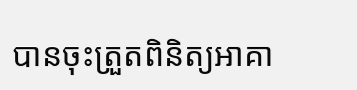បានចុះត្រួតពិនិត្យអាគា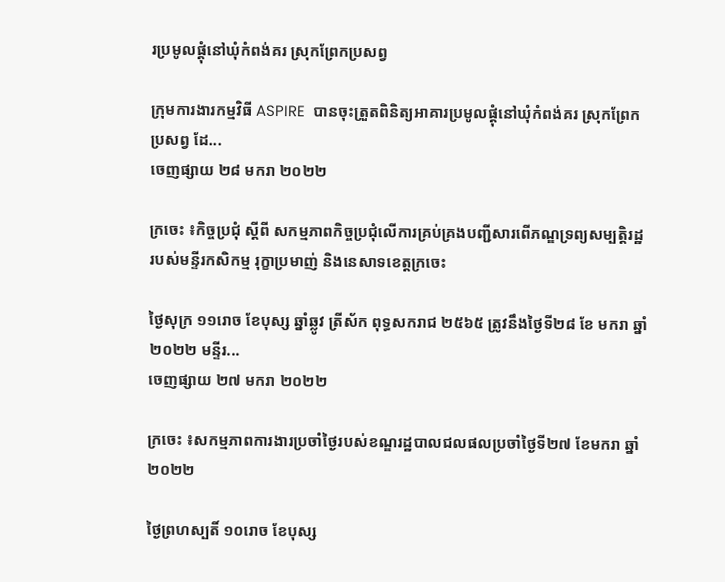រប្រមូលផ្តុំនៅឃុំកំពង់គរ ស្រុកព្រែកប្រសព្វ

ក្រុមការងារកម្មវិធី ASPIRE  បានចុះត្រួតពិនិត្យអាគារប្រមូលផ្តុំនៅឃុំកំពង់គរ ស្រុកព្រែកប្រសព្វ ដែ...
ចេញផ្សាយ ២៨ មករា ២០២២

ក្រចេះ ៖កិច្ចប្រជុំ ស្តីពី សកម្មភាពកិច្ចប្រជុំលើការគ្រប់គ្រងបញ្ជីសារពើភណ្ឌទ្រព្យសម្បត្តិរដ្ឋ របស់មន្ទីរកសិកម្ម រុក្ខាប្រមាញ់ និងនេសាទខេត្តក្រចេះ

ថ្ងៃសុក្រ ១១រោច ខែបុស្ស ឆ្នាំឆ្លូវ ត្រីស័ក ពុទ្ធសករាជ ២៥៦៥ ត្រូវនឹងថ្ងៃទី២៨ ខែ មករា ឆ្នាំ២០២២ មន្ទីរ...
ចេញផ្សាយ ២៧ មករា ២០២២

ក្រចេះ ៖សកម្មភាពការងារប្រចាំថ្ងៃរបស់ខណ្ឌរដ្ឋបាលជលផលប្រចាំថ្ងៃទី២៧ ខែមករា ឆ្នាំ២០២២

ថ្ងៃព្រហស្បតិ៍ ១០រោច ខែបុស្ស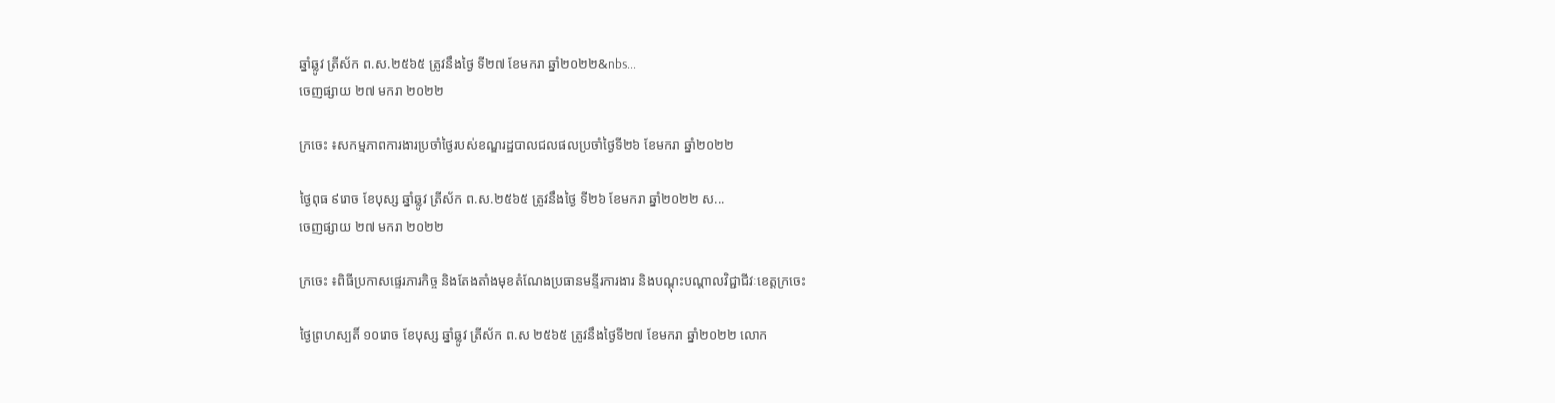ឆ្នាំឆ្លូវ ត្រីស័ក ព.ស.២៥៦៥ ត្រូវនឹងថ្ងៃ ទី២៧ ខែមករា ឆ្នាំ២០២២&nbs...
ចេញផ្សាយ ២៧ មករា ២០២២

ក្រចេះ ៖សកម្មភាពការងារប្រចាំថ្ងៃរបស់ខណ្ឌរដ្ឋបាលជលផលប្រចាំថ្ងៃទី២៦ ខែមករា ឆ្នាំ២០២២

ថ្ងៃពុធ ៩រោច ខែបុស្ស ឆ្នាំឆ្លូវ ត្រីស័ក ព.ស.២៥៦៥ ត្រូវនឹងថ្ងៃ ទី២៦ ខែមករា ឆ្នាំ២០២២ ស...
ចេញផ្សាយ ២៧ មករា ២០២២

ក្រចេះ ៖ពិធីប្រកាសផ្ទេរភារកិច្ច និងតែងតាំងមុខតំណែងប្រធានមន្ទីរការងារ និងបណ្តុះបណ្តាលវិជ្ជាជីវៈខេត្តក្រចេះ

ថ្ងៃព្រហស្បតិ៍ ១០រោច ខែបុស្ស ឆ្នាំឆ្លូវ ត្រីស័ក ព.ស ២៥៦៥ ត្រូវនឹងថ្ងៃទី២៧ ខែមករា ឆ្នាំ២០២២ លោក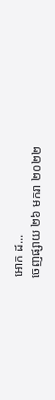អោក ដ...
ចេញផ្សាយ ២៦ មករា ២០២២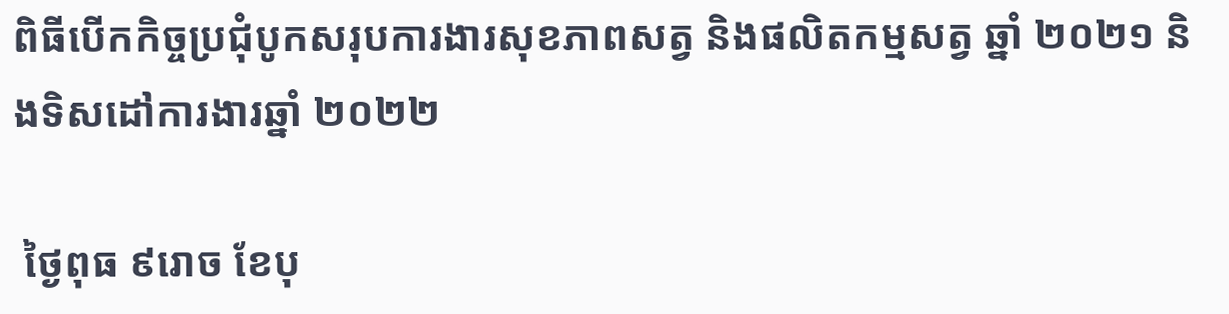ពិធីបើកកិច្ចប្រជុំបូកសរុបការងារសុខភាពសត្វ និងផលិតកម្មសត្វ ឆ្នាំ ២០២១ និងទិសដៅការងារឆ្នាំ ២០២២

 ថ្ងៃពុធ ៩រោច ខែបុ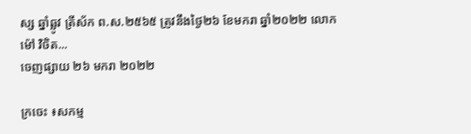ស្ស ឆ្នាំឆ្លូវ ត្រីស័ក ព.ស.២៥៦៥ ត្រូវនឹងថ្ងៃ២៦ ខែមករា ឆ្នាំ២០២២ លោក ម៉ៅ វិចិត...
ចេញផ្សាយ ២៦ មករា ២០២២

ក្រចេះ ៖សកម្ម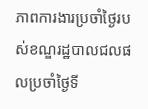ភាពការងារប្រចាំថ្ងៃរបស់ខណ្ឌរដ្ឋបាលជលផលប្រចាំថ្ងៃទី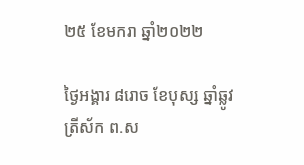២៥ ខែមករា ឆ្នាំ២០២២

ថ្ងៃអង្គារ ៨រោច ខែបុស្ស ឆ្នាំឆ្លូវ ត្រីស័ក ព.ស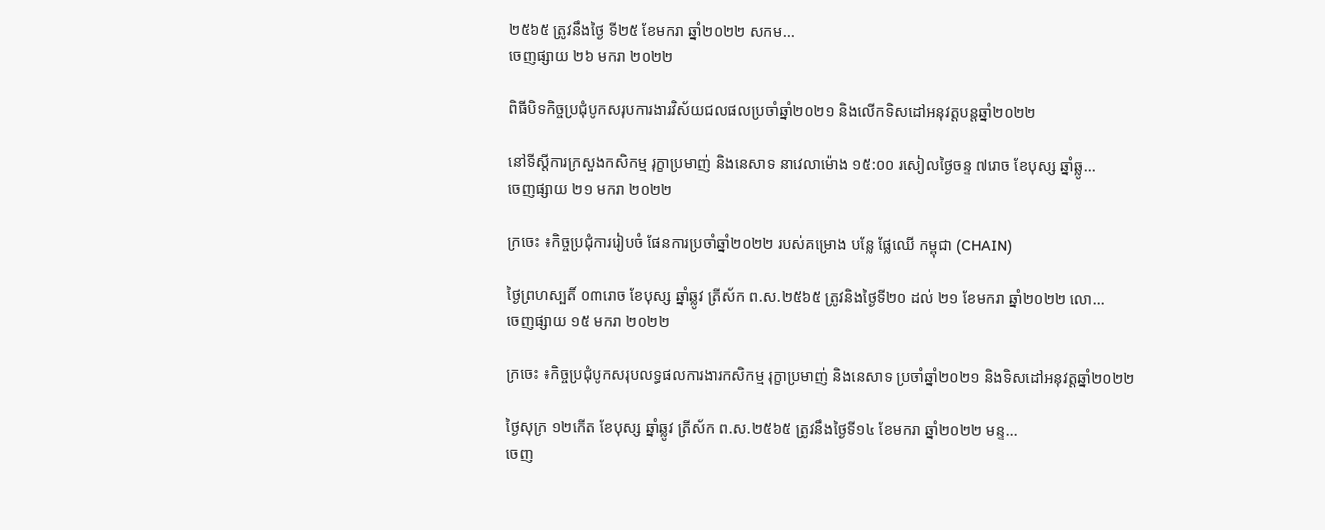២៥៦៥ ត្រូវនឹងថ្ងៃ ទី២៥ ខែមករា ឆ្នាំ២០២២ សកម...
ចេញផ្សាយ ២៦ មករា ២០២២

ពិធីបិទកិច្ចប្រជុំបូកសរុបការងារវិស័យជលផលប្រចាំឆ្នាំ២០២១ និងលើកទិសដៅអនុវត្តបន្តឆ្នាំ២០២២

នៅទីស្តីការក្រសួងកសិកម្ម រុក្ខាប្រមាញ់ និងនេសាទ នាវេលាម៉ោង ១៥:០០ រសៀលថ្ងៃចន្ទ ៧រោច ខែបុស្ស ឆ្នាំឆ្លូ...
ចេញផ្សាយ ២១ មករា ២០២២

ក្រចេះ ៖កិច្ចប្រជុំការរៀបចំ ផែនការប្រចាំឆ្នាំ២០២២ របស់គម្រោង បន្លែ ផ្លែឈើ កម្ពុជា (CHAIN)

ថ្ងៃព្រហស្បតិ៍ ០៣រោច ខែបុស្ស ឆ្នាំឆ្លូវ ត្រីស័ក ព.ស.២៥៦៥ ត្រូវនិងថ្ងៃទី២០ ដល់ ២១ ខែមករា ឆ្នាំ២០២២ លោ...
ចេញផ្សាយ ១៥ មករា ២០២២

ក្រចេះ ៖កិច្ចប្រជុំបូកសរុបលទ្ធផលការងារកសិកម្ម រុក្ខាប្រមាញ់ និងនេសាទ ប្រចាំឆ្នាំ២០២១ និងទិសដៅអនុវត្តឆ្នាំ២០២២

ថ្ងៃសុក្រ ១២កើត ខែបុស្ស ឆ្នាំឆ្លូវ ត្រីស័ក ព.ស.២៥៦៥ ត្រូវនឹងថ្ងៃទី១៤ ខែមករា ឆ្នាំ២០២២ មន្ទ...
ចេញ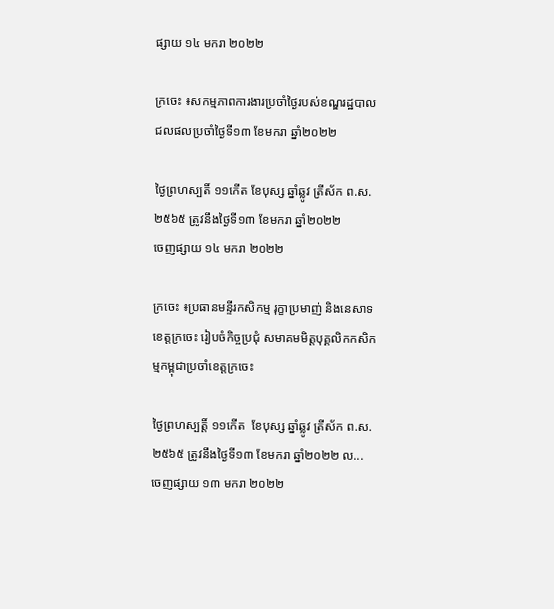ផ្សាយ ១៤ មករា ២០២២

ក្រចេះ ៖សកម្មភាពការងារប្រចាំថ្ងៃរបស់ខណ្ឌរដ្ឋបាលជលផលប្រចាំថ្ងៃទី១៣ ខែមករា ឆ្នាំ២០២២

ថ្ងៃព្រហស្បតិ៍ ១១កើត ខែបុស្ស ឆ្នាំឆ្លូវ ត្រីស័ក ព.ស.២៥៦៥ ត្រូវនឹងថ្ងៃទី១៣ ខែមករា ឆ្នាំ២០២២
ចេញផ្សាយ ១៤ មករា ២០២២

ក្រចេះ ៖ប្រធានមន្ទីរកសិកម្ម រុក្ខាប្រមាញ់ និងនេសាទខេត្តក្រចេះ រៀបចំកិច្ចប្រជុំ សមាគមមិត្តបុគ្គលិកកសិកម្មកម្ពុជាប្រចាំខេត្តក្រចេះ

ថ្ងៃព្រហស្បត្តិ៍ ១១កើត  ខែបុស្ស ឆ្នាំឆ្លូវ ត្រីស័ក ព.ស.២៥៦៥ ត្រូវនឹងថ្ងៃទី១៣ ខែមករា ឆ្នាំ២០២២ ល...
ចេញផ្សាយ ១៣ មករា ២០២២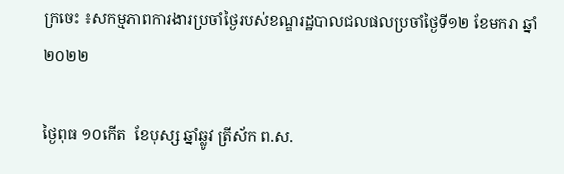ក្រចេះ ៖សកម្មភាពការងារប្រចាំថ្ងៃរបស់ខណ្ឌរដ្ឋបាលជលផលប្រចាំថ្ងៃទី១២ ខែមករា ឆ្នាំ២០២២

ថ្ងៃពុធ ១០កើត  ខែបុស្ស ឆ្នាំឆ្លូវ ត្រីស័ក ព.ស.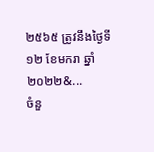២៥៦៥ ត្រូវនឹងថ្ងៃទី១២ ខែមករា ឆ្នាំ២០២២&...
ចំនួ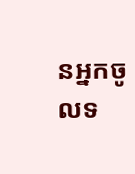នអ្នកចូលទ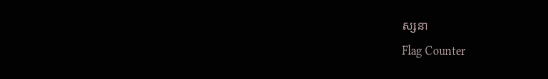ស្សនា
Flag Counter